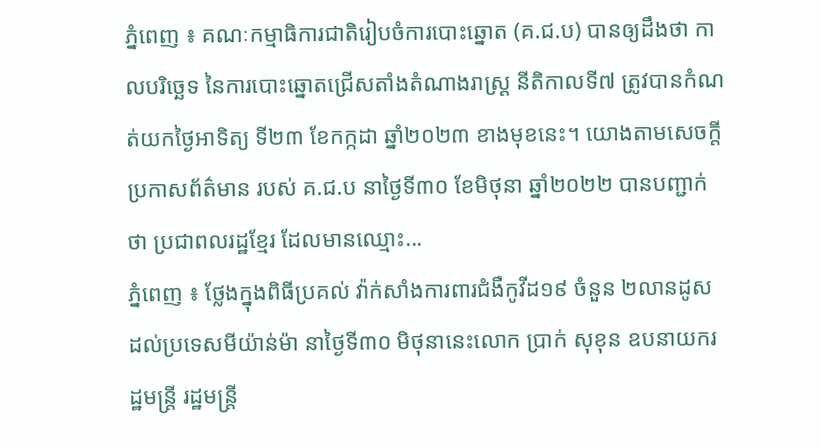ភ្នំពេញ ៖ គណៈកម្មាធិការជាតិរៀបចំការបោះឆ្នោត (គ.ជ.ប) បានឲ្យដឹងថា កាលបរិច្ឆេទ នៃការបោះឆ្នោតជ្រើសតាំងតំណាងរាស្ត្រ នីតិកាលទី៧ ត្រូវបានកំណត់យកថ្ងៃអាទិត្យ ទី២៣ ខែកក្កដា ឆ្នាំ២០២៣ ខាងមុខនេះ។ យោងតាមសេចក្ដីប្រកាសព័ត៌មាន របស់ គ.ជ.ប នាថ្ងៃទី៣០ ខែមិថុនា ឆ្នាំ២០២២ បានបញ្ជាក់ថា ប្រជាពលរដ្ឋខ្មែរ ដែលមានឈ្មោះ...
ភ្នំពេញ ៖ ថ្លែងក្នុងពិធីប្រគល់ វ៉ាក់សាំងការពារជំងឺកូវីដ១៩ ចំនួន ២លានដូស ដល់ប្រទេសមីយ៉ាន់ម៉ា នាថ្ងៃទី៣០ មិថុនានេះលោក ប្រាក់ សុខុន ឧបនាយករដ្ឋមន្ត្រី រដ្ឋមន្ត្រី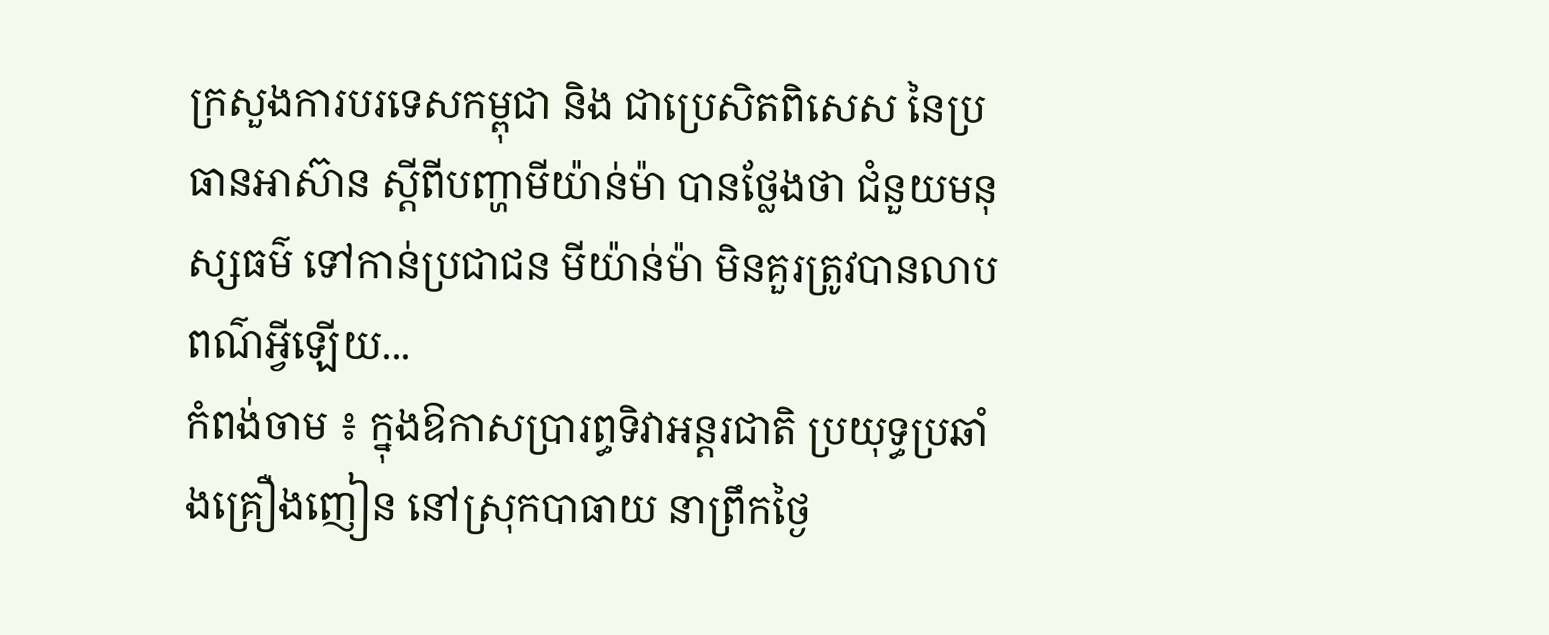ក្រសួងការបរទេសកម្ពុជា និង ជាប្រេសិតពិសេស នៃប្រធានអាស៊ាន ស្ដីពីបញ្ហាមីយ៉ាន់ម៉ា បានថ្លែងថា ជំនួយមនុស្សធម៌ ទៅកាន់ប្រជាជន មីយ៉ាន់ម៉ា មិនគួរត្រូវបានលាបពណ៌អ្វីឡើយ...
កំពង់ចាម ៖ ក្នុងឱកាសប្រារព្ធទិវាអន្តរជាតិ ប្រយុទ្ធប្រឆាំងគ្រឿងញៀន នៅស្រុកបាធាយ នាព្រឹកថ្ងៃ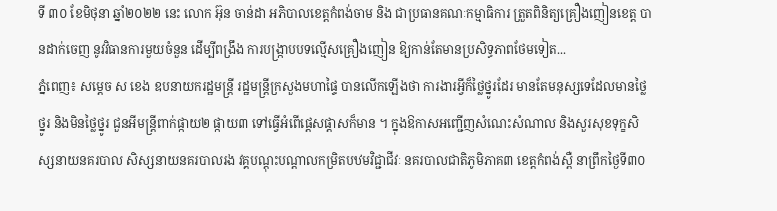ទី ៣០ ខែមិថុនា ឆ្នាំ២០២២ នេះ លោក អ៊ុន ចាន់ដា អភិបាលខេត្តកំពង់ចាម និង ជាប្រធានគណៈកម្មាធិការ ត្រួតពិនិត្យគ្រឿងញៀនខេត្ត បានដាក់ចេញ នូវវិធានការមួយចំនួន ដើម្បីពង្រឹង ការបង្ក្រាបបទល្មើសគ្រឿងញៀន ឱ្យកាន់តែមានប្រសិទ្ធភាពថែមទៀត...
ភ្នំពេញ៖ សម្ដេច ស ខេង ឧបនាយករដ្ឋមន្ត្រី រដ្ឋមន្រ្តីក្រសួងមហាផ្ទៃ បានលើកឡើងថា ការងារអ្វីក៏ថ្លៃថ្នូរដែរ មានតែមនុស្សទេដែលមានថ្លៃថ្នូរ និងមិនថ្លៃថ្នូរ ជួនអីមន្រ្តីពាក់ផ្កាយ២ ផ្កាយ៣ ទៅធ្វើអំពើផ្ដេសផ្ដាសក៏មាន ។ ក្នុងឱកាសអញ្ជើញសំណេះសំណាល និងសួរសុខទុក្ខសិស្សនាយនគរបាល សិស្សនាយនគរបាលរង វគ្គបណ្ដុះបណ្ដាលកម្រិតបឋមវិជ្ជាជីវៈ នគរបាលជាតិភូមិភាគ៣ ខេត្តកំពង់ស្ពឺ នាព្រឹកថ្ងៃទី៣០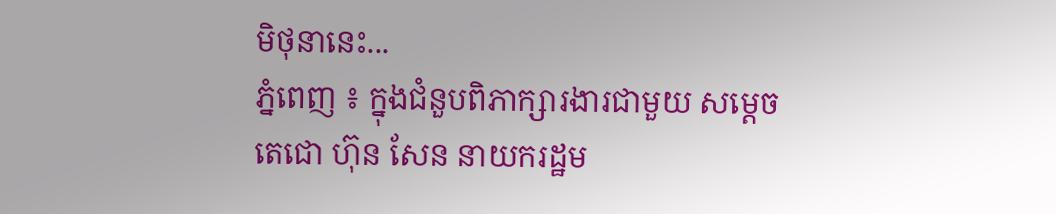មិថុនានេះ...
ភ្នំពេញ ៖ ក្នុងជំនួបពិភាក្សារងារជាមួយ សម្ដេចតេជោ ហ៊ុន សែន នាយករដ្ឋម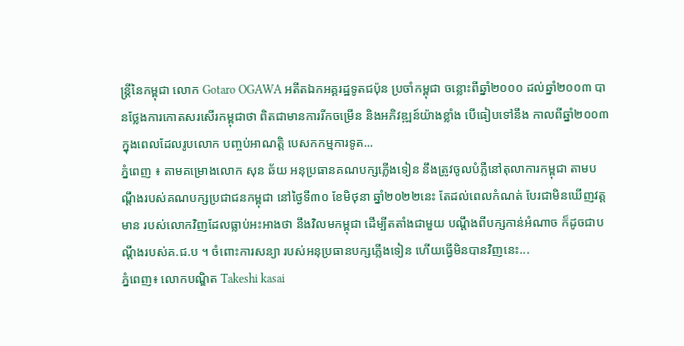ន្ដ្រីនៃកម្ពុជា លោក Gotaro OGAWA អតីតឯកអគ្គរដ្ឋទូតជប៉ុន ប្រចាំកម្ពុជា ចន្លោះពីឆ្នាំ២០០០ ដល់ឆ្នាំ២០០៣ បានថ្លែងការកោតសរសើរកម្ពុជាថា ពិតជាមានការរីកចម្រើន និងអភិវឌ្ឍន៍យ៉ាងខ្លាំង បើធៀបទៅនឹង កាលពីឆ្នាំ២០០៣ ក្នុងពេលដែលរូបលោក បញ្ចប់អាណត្តិ បេសកកម្មការទូត...
ភ្នំពេញ ៖ តាមគម្រោងលោក សុន ឆ័យ អនុប្រធានគណបក្សភ្លើងទៀន នឹងត្រូវចូលបំភ្លឺនៅតុលាការកម្ពុជា តាមបណ្តឹងរបស់គណបក្សប្រជាជនកម្ពុជា នៅថ្ងៃទី៣០ ខែមិថុនា ឆ្នាំ២០២២នេះ តែដល់ពេលកំណត់ បែរជាមិនឃើញវត្តមាន របស់លោកវិញដែលធ្លាប់អះអាងថា នឹងវិលមកម្ពុជា ដើម្បីតតាំងជាមួយ បណ្តឹងពីបក្សកាន់អំណាច ក៏ដូចជាបណ្តឹងរបស់គ.ជ.ប ។ ចំពោះការសន្យា របស់អនុប្រធានបក្សភ្លើងទៀន ហើយធ្វើមិនបានវិញនេះ...
ភ្នំពេញ៖ លោកបណ្ឌិត Takeshi kasai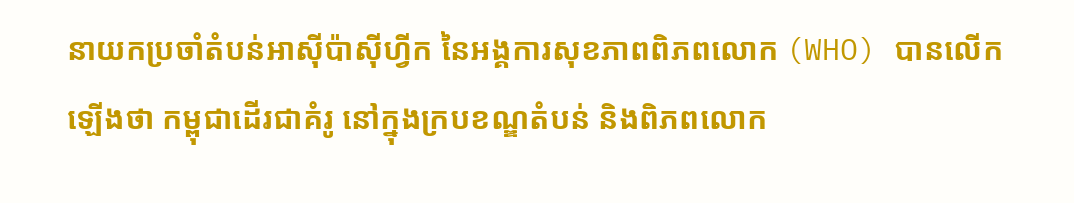នាយកប្រចាំតំបន់អាស៊ីប៉ាស៊ីហ្វីក នៃអង្គការសុខភាពពិភពលោក (WHO) បានលើកឡើងថា កម្ពុជាដើរជាគំរូ នៅក្នុងក្របខណ្ឌតំបន់ និងពិភពលោក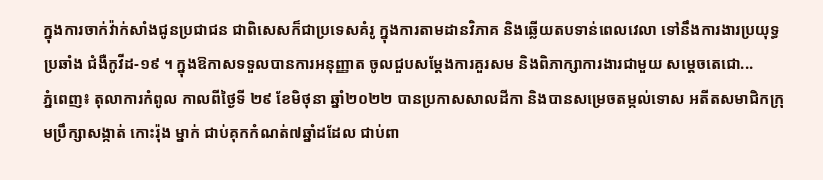ក្នុងការចាក់វ៉ាក់សាំងជូនប្រជាជន ជាពិសេសក៏ជាប្រទេសគំរូ ក្នុងការតាមដានវិភាគ និងឆ្លើយតបទាន់ពេលវេលា ទៅនឹងការងារប្រយុទ្ធប្រឆាំង ជំងឺកូវីដ-១៩ ។ ក្នុងឱកាសទទួលបានការអនុញ្ញាត ចូលជួបសម្ដែងការគួរសម និងពិភាក្សាការងារជាមួយ សម្ដេចតេជោ...
ភ្នំពេញ៖ តុលាការកំពូល កាលពីថ្ងៃទី ២៩ ខែមិថុនា ឆ្នាំ២០២២ បានប្រកាសសាលដីកា និងបានសម្រេចតម្កល់ទោស អតីតសមាជិកក្រុមប្រឹក្សាសង្កាត់ កោះរ៉ុង ម្នាក់ ជាប់គុកកំណត់៧ឆ្នាំដដែល ជាប់ពា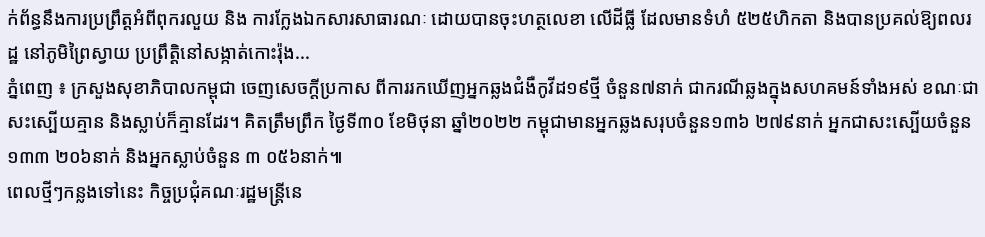ក់ព័ន្ធនឹងការប្រព្រឹត្តអំពីពុករលួយ និង ការក្លែងឯកសារសាធារណៈ ដោយបានចុះហត្ថលេខា លើដីធ្លី ដែលមានទំហំ ៥២៥ហិកតា និងបានប្រគល់ឱ្យពលរដ្ឋ នៅភូមិព្រៃស្វាយ ប្រព្រឹត្តិនៅសង្កាត់កោះរ៉ុង...
ភ្នំពេញ ៖ ក្រសួងសុខាភិបាលកម្ពុជា ចេញសេចក្តីប្រកាស ពីការរកឃើញអ្នកឆ្លងជំងឺកូវីដ១៩ថ្មី ចំនួន៧នាក់ ជាករណីឆ្លងក្នុងសហគមន៍ទាំងអស់ ខណៈជាសះស្បើយគ្មាន និងស្លាប់ក៏គ្មានដែរ។ គិតត្រឹមព្រឹក ថ្ងៃទី៣០ ខែមិថុនា ឆ្នាំ២០២២ កម្ពុជាមានអ្នកឆ្លងសរុបចំនួន១៣៦ ២៧៩នាក់ អ្នកជាសះស្បើយចំនួន១៣៣ ២០៦នាក់ និងអ្នកស្លាប់ចំនួន ៣ ០៥៦នាក់៕
ពេលថ្មីៗកន្លងទៅនេះ កិច្ចប្រជុំគណៈរដ្ឋមន្ត្រីនេ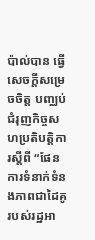ប៉ាល់បាន ធ្វើសេចក្តីសម្រេចចិត្ត បញ្ឈប់ជំរុញកិច្ចសហប្រតិបត្តិការស្តីពី “ផែនការទំនាក់ទំនងភាពជាដៃគូរបស់រដ្ឋអា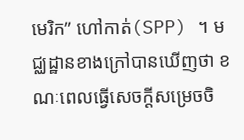មេរិក” ហៅកាត់(SPP) ។ មជ្ឈដ្ឋានខាងក្រៅបានឃើញថា ខណៈពេលធ្វើសេចក្តីសម្រេចចិ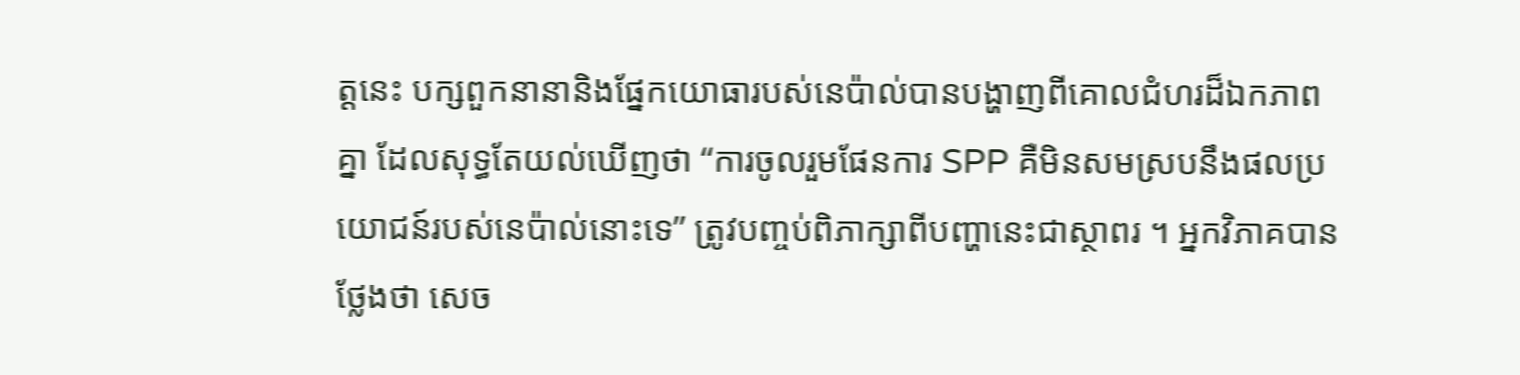ត្តនេះ បក្សពួកនានានិងផ្នែកយោធារបស់នេប៉ាល់បានបង្ហាញពីគោលជំហរដ៏ឯកភាពគ្នា ដែលសុទ្ធតែយល់ឃើញថា “ការចូលរួមផែនការ SPP គឺមិនសមស្របនឹងផលប្រយោជន៍របស់នេប៉ាល់នោះទេ” ត្រូវបញ្ចប់ពិភាក្សាពីបញ្ហានេះជាស្ថាពរ ។ អ្នកវិភាគបានថ្លែងថា សេច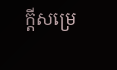ក្តីសម្រេ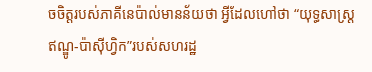ចចិត្តរបស់ភាគីនេប៉ាល់មានន័យថា អ្វីដែលហៅថា “យុទ្ធសាស្ត្រឥណ្ឌូ-ប៉ាស៊ីហ្វិក”របស់សហរដ្ឋ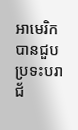អាមេរិកបានជួបប្រទះបរាជ័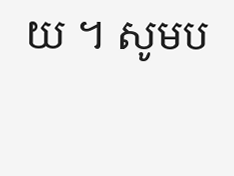យ ។ សូមប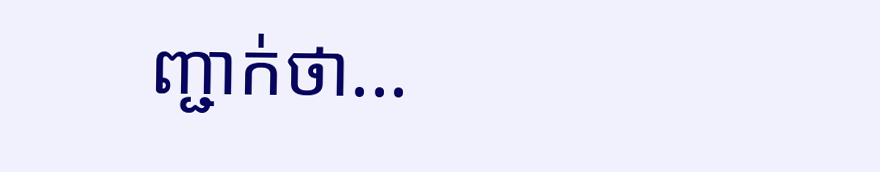ញ្ជាក់ថា...